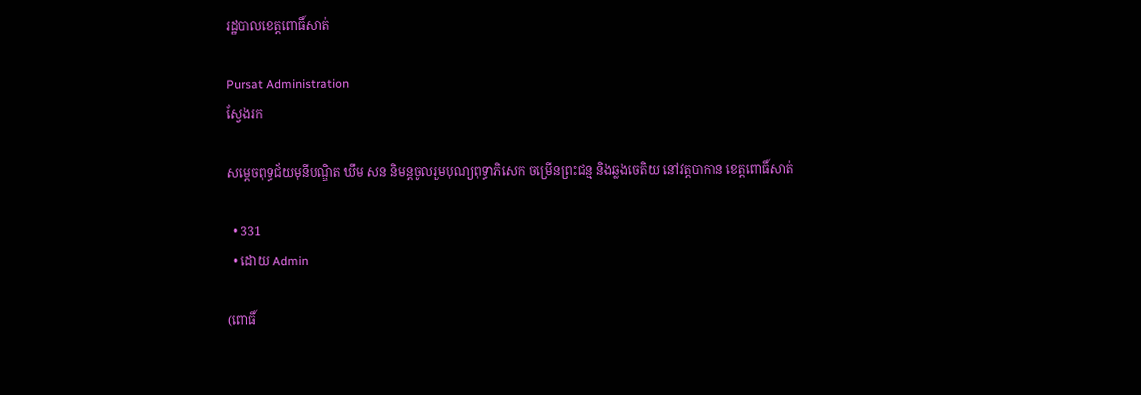រដ្ឋបាលខេត្តពោធិ៍សាត់

Pursat Administration
ស្វែងរក

សម្ដេចពុទ្ធជ័យមុនីបណ្ឌិត ឃឹម សន និមន្តចូលរួមបុណ្យពុទ្ធាភិសេក ចម្រើនព្រះជន្ម និងឆ្លងចេតិយ នៅវត្តបាកាន ខេត្តពោធិ៍សាត់

  • 331
  • ដោយ Admin

(ពោធិ៍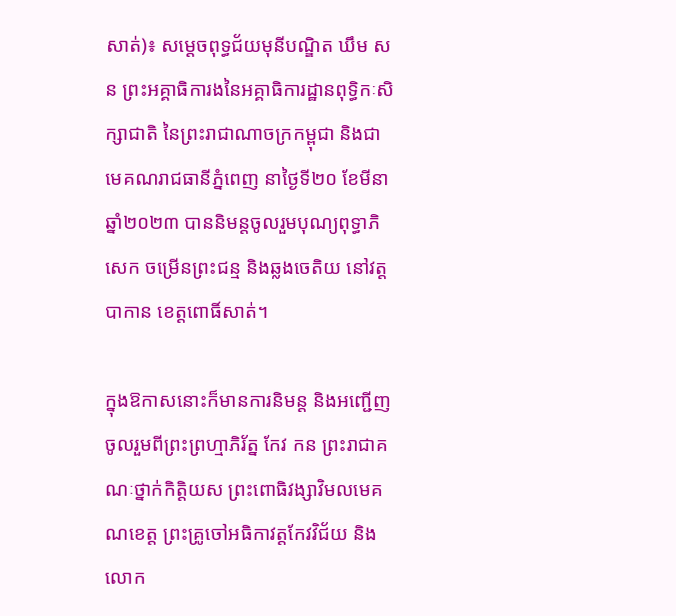សាត់)៖ សម្ដេចពុទ្ធជ័យមុនីបណ្ឌិត ឃឹម សន ព្រះអគ្គាធិការងនៃអគ្គាធិការដ្ឋានពុទ្ធិកៈសិក្សាជាតិ នៃព្រះរាជាណាចក្រកម្ពុជា និងជាមេគណរាជធានីភ្នំពេញ នាថ្ងៃទី២០ ខែមីនា ឆ្នាំ២០២៣ បាននិមន្តចូលរួមបុណ្យពុទ្ធាភិសេក ចម្រើនព្រះជន្ម និងឆ្លងចេតិយ នៅវត្តបាកាន ខេត្តពោធិ៍សាត់។

ក្នុងឱកាសនោះក៏មានការនិមន្ត និងអញ្ជើញចូលរួមពីព្រះព្រហ្មាភិរ័ត្ន កែវ កន ព្រះរាជាគណៈថ្នាក់កិត្តិយស ព្រះពោធិវង្សាវិមលមេគណខេត្ត ព្រះគ្រូចៅអធិកាវត្តកែវវិជ័យ និងលោក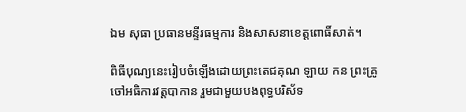ឯម សុធា ប្រធានមន្ទីរធម្មការ និងសាសនាខេត្តពោធិ៍សាត់។

ពិធីបុណ្យនេះរៀបចំឡើងដោយព្រះតេជគុណ ឡាយ កន ព្រះគ្រូចៅអធិការវត្តបាកាន រួមជាមួយបងពុទ្ធបរិស័ទ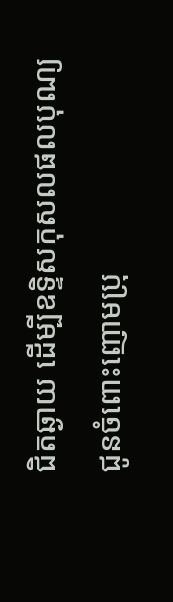ជិតឆ្ងាយ ដើម្បីឧទ្ទិសកុសលផលបុណ្យ ជូនចំពោះញោមប្រុ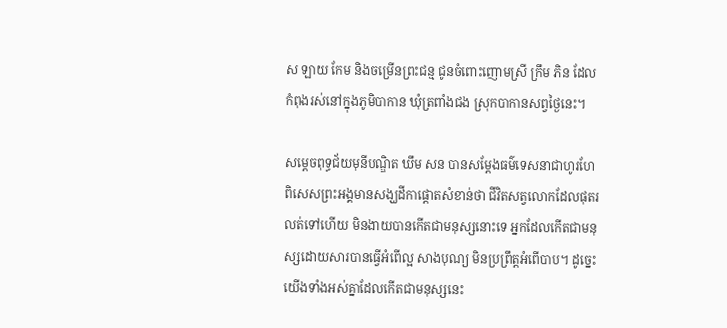ស ឡាយ កែម និងចម្រើនព្រះជន្ម ជូនចំពោះញោមស្រី ក្រឹម ភិន ដែលកំពុងរស់នៅក្នុងភូមិបាកាន ឃុំត្រពាំងជង ស្រុកបាកានសព្វថ្ងៃនេះ។

សម្ដេចពុទ្ធជ័យមុនីបណ្ឌិត ឃឹម សន បានសម្ដែងធម៌ទេសនាជាហូរហែ ពិសេសព្រះអង្គមានសង្ឃដីកាផ្ដោតសំខាន់ថា ជីវិតសត្វលោកដែលផុតរលត់ទៅហើយ មិនងាយបានកើតជាមនុស្សនោះទេ អ្នកដែលកើតជាមនុស្សដោយសារបានធ្វើអំពើល្អ សាងបុណ្យ មិនប្រព្រឹត្តអំពើបាប។ ដូច្នេះយើងទាំងអស់គ្នាដែលកើតជាមនុស្សនេះ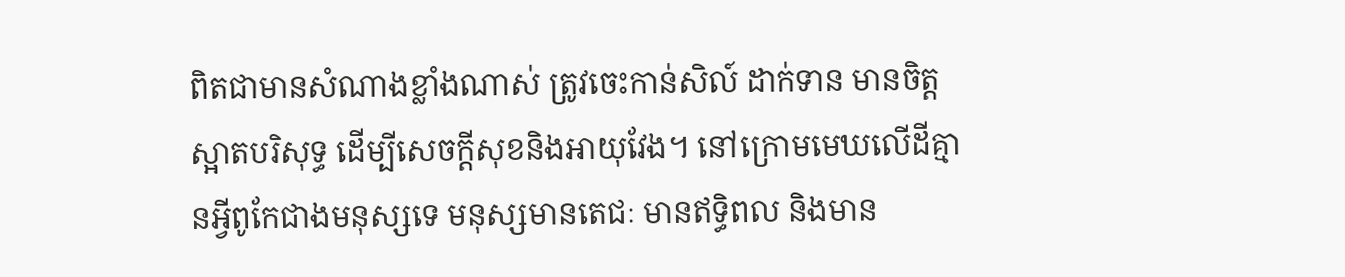ពិតជាមានសំណាងខ្លាំងណាស់ ត្រូវចេះកាន់សិល៍ ដាក់ទាន មានចិត្តស្អាតបរិសុទ្ធ ដើម្បីសេចក្ដីសុខនិងអាយុវែង។ នៅក្រោមមេឃលើដីគ្មានអ្វីពូកែជាងមនុស្សទេ មនុស្សមានតេជៈ មានឥទ្ធិពល និងមាន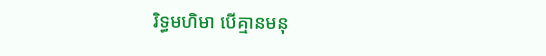រិទ្ធមហិមា បើគ្មានមនុ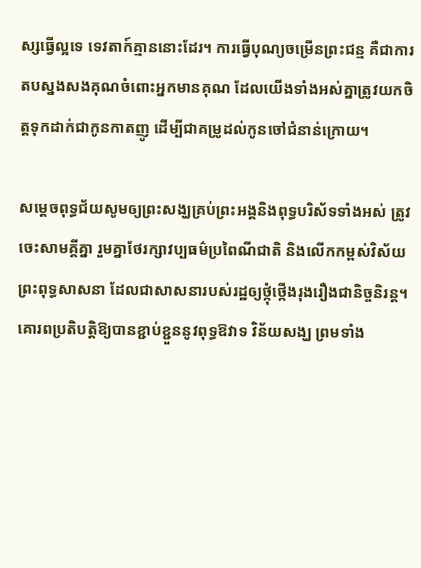ស្សធ្វើល្អទេ ទេវតាក៍គ្មាននោះដែរ។ ការធ្វើបុណ្យចម្រើនព្រះជន្ម គឺជាការតបស្នងសងគុណចំពោះអ្នកមានគុណ ដែលយើងទាំងអស់គ្នាត្រូវយកចិត្តទុកដាក់ជាកូនកាតញូ ដើម្បីជាគម្រូដល់កូនចៅជំនាន់ក្រោយ។

សម្ដេចពុទ្ធជ័យសូមឲ្យព្រះសង្ឃគ្រប់ព្រះអង្គនិងពុទ្ធបរិស័ទទាំងអស់ ត្រូវចេះសាមគ្គីគ្នា រួមគ្នាថែរក្សាវប្បធម៌ប្រពៃណីជាតិ និងលើកកម្ពស់វិស័យព្រះពុទ្ធសាសនា ដែលជាសាសនារបស់រដ្ឋឲ្យថ្កុំថ្កើងរុងរឿងជានិច្ចនិរន្ត។ គោរពប្រតិបត្តិឱ្យបានខ្ជាប់ខ្ជួននូវពុទ្ធឱវាទ វិន័យសង្ឃ ព្រមទាំង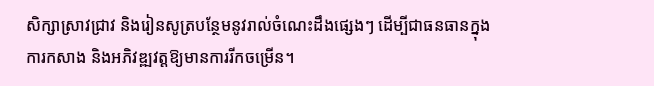សិក្សាស្រាវជ្រាវ និងរៀនសូត្របន្ថែមនូវរាល់ចំណេះដឹងផ្សេងៗ ដើម្បីជាធនធានក្នុងការកសាង និងអភិវឌ្ឍវត្តឱ្យមានការរីកចម្រើន។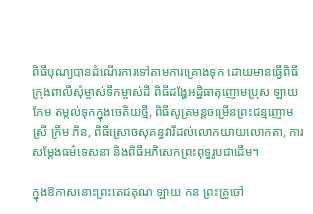ពិធីបុណ្យបានដំណើរការទៅតាមការគ្រោងទុក ដោយមានធ្វើពិធីក្រុងពាលីសុំម្ចាស់ទឹកម្ចាស់ដី ពិធីដង្ហែអដ្ឋិធាតុញោមប្រុស ឡាយ កែម តម្កល់ទុកក្នុងចេតិយថ្មី, ពិធីសូត្រមន្តចម្រើនព្រះជន្មញោមស្រី ក្រឹម ភិន, ពិធីស្រោចសុគន្ធវារីដល់លោកយាយលោកតា, ការសម្ដែងធម៌ទេសនា និងពិធីអភិសេកព្រះពុទ្ធរូបជាដើម។

ក្នុងឱកាសនោះព្រះតេជគុណ ឡាយ កន ព្រះគ្រូចៅ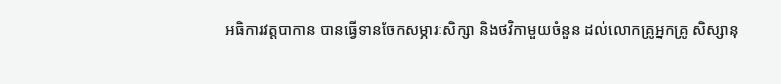អធិការវត្តបាកាន បានធ្វើទានចែកសម្ភារៈសិក្សា និងថវិកាមួយចំនួន ដល់លោកគ្រូអ្នកគ្រូ សិស្សានុ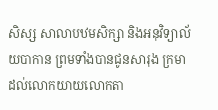សិស្ស សាលាបឋមសិក្សា និងអនុវិទ្យាល័យបាកាន ព្រមទាំងបានជូនសារុង ក្រមា ដល់លោកយាយលោកតា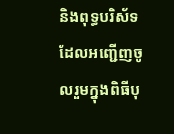និងពុទ្ធបរិស័ទ ដែលអញ្ជើញចូលរួមក្នុងពិធីបុ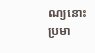ណ្យនោះ ប្រមា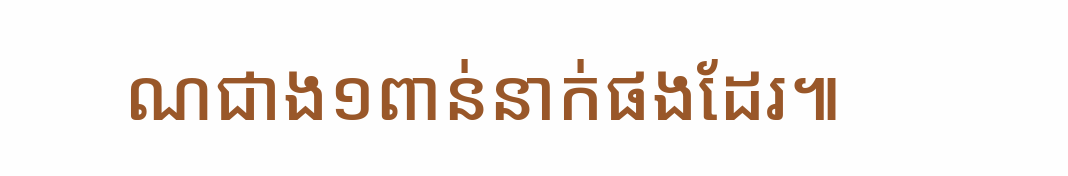ណជាង១ពាន់នាក់ផងដែរ៕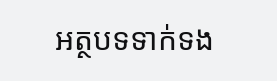អត្ថបទទាក់ទង